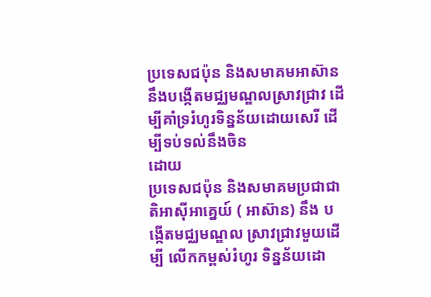ប្រទេសជប៉ុន និងសមាគមអាស៊ាននឹងបង្កើតមជ្ឈមណ្ឌលស្រាវជ្រាវ ដើម្បីគាំទ្ររំហូរទិន្នន័យដោយសេរី ដើម្បីទប់ទល់នឹងចិន
ដោយ
ប្រទេសជប៉ុន និងសមាគមប្រជាជាតិអាស៊ីអាគ្នេយ៍ ( អាស៊ាន) នឹង បង្កើតមជ្ឈមណ្ឌល ស្រាវជ្រាវមួយដើម្បី លើកកម្ពស់រំហូរ ទិន្នន័យដោ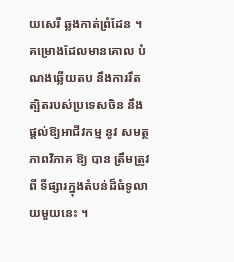យសេរី ឆ្លងកាត់ព្រំដែន ។ គម្រោងដែលមានគោល បំណងឆ្លើយតប នឹងការរឹតត្បិតរបស់ប្រទេសចិន នឹង ផ្តល់ឱ្យអាជីវកម្ម នូវ សមត្ថភាពវិភាគ ឱ្យ បាន ត្រឹមត្រូវ ពី ទីផ្សារក្នុងតំបន់ដ៏ធំទូលាយមួយនេះ ។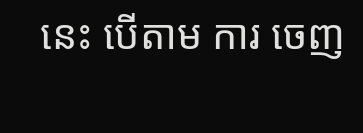នេះ បើតាម ការ ចេញ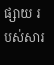ផ្សាយ របស់សារ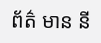ព័ត៌ មាន នី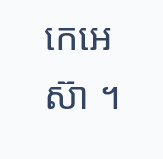កេអេស៊ា ។